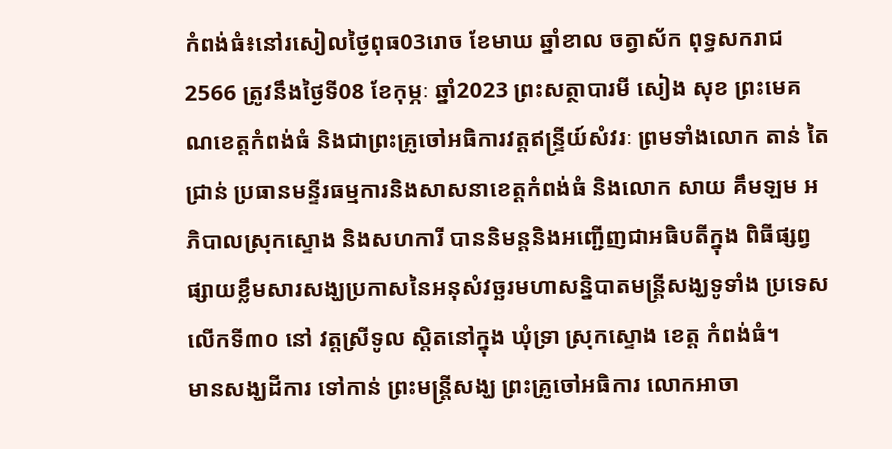កំពង់ធំ៖នៅរសៀលថ្ងៃពុធ03រោច ខែមាឃ ឆ្នាំខាល ចត្វាស័ក ពុទ្ធសករាជ2566 ត្រូវនឹងថ្ងៃទី08 ខែកុម្ភៈ ឆ្នាំ2023 ព្រះសត្ថាបារមី សៀង សុខ ព្រះមេគណខេត្តកំពង់ធំ និងជាព្រះគ្រូចៅអធិការវត្តឥន្ទ្រីយ៍សំវរៈ ព្រមទាំងលោក តាន់ តៃជ្រាន់ ប្រធានមន្ទីរធម្មការនិងសាសនាខេត្តកំពង់ធំ និងលោក សាយ គឹមឡម អភិបាលស្រុកស្ទោង និងសហការី បាននិមន្តនិងអញ្ជើញជាអធិបតីក្នុង ពិធីផ្សព្វផ្សាយខ្លឹមសារសង្ឃប្រកាសនៃអនុសំវច្ឆរមហាសន្និបាតមន្ត្រីសង្ឃទូទាំង ប្រទេសលើកទី៣០ នៅ វត្តស្រីទូល ស្តិតនៅក្នុង ឃុំទ្រា ស្រុកស្ទោង ខេត្ត កំពង់ធំ។
មានសង្ឃដីការ ទៅកាន់ ព្រះមន្ត្រីសង្ឃ ព្រះគ្រូចៅអធិការ លោកអាចា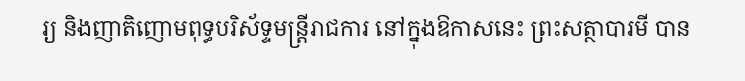រ្យ និងញាតិញោមពុទ្ធបរិស័ទ្ទមន្ត្រីរាជការ នៅក្នុងឱកាសនេះ ព្រះសត្ថាបារមី បាន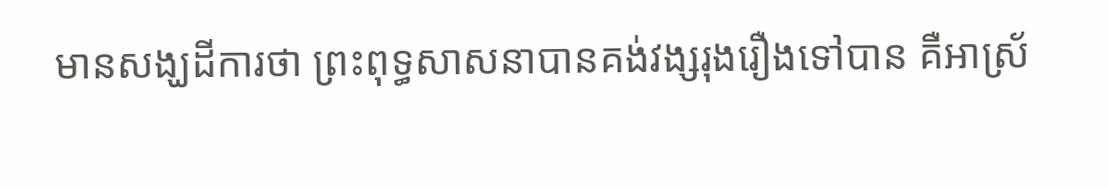មានសង្ឃដីការថា ព្រះពុទ្ធសាសនាបានគង់វង្សរុងរឿងទៅបាន គឺអាស្រ័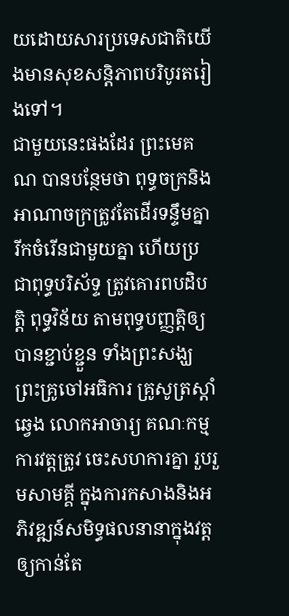យដោយសារប្រទេសជាតិយើងមានសុខសន្តិភាពបរិបូរតរៀងទៅ។
ជាមួយនេះផងដែរ ព្រះមេគណ បានបន្ថែមថា ពុទ្ធចក្រនិងអាណាចក្រត្រូវតែដើរទន្ទឹមគ្នា រីកចំរើនជាមួយគ្នា ហើយប្រជាពុទ្ធបរិស័ទ្ទ ត្រូវគោរពបដិបត្តិ ពុទ្ធវិន័យ តាមពុទ្ធបញ្ញត្តិឲ្យបានខ្ជាប់ខ្ជួន ទាំងព្រះសង្ឃ ព្រះគ្រូចៅអធិការ គ្រូសូត្រស្តាំ ឆ្វេង លោកអាចារ្យ គណៈកម្មការវត្តត្រូវ ចេះសហការគ្នា រួបរួមសាមគ្គី ក្នុងការកសាងនិងអភិវឌ្ឍន៍សមិទ្ធផលនានាក្នុងវត្តឲ្យកាន់តែ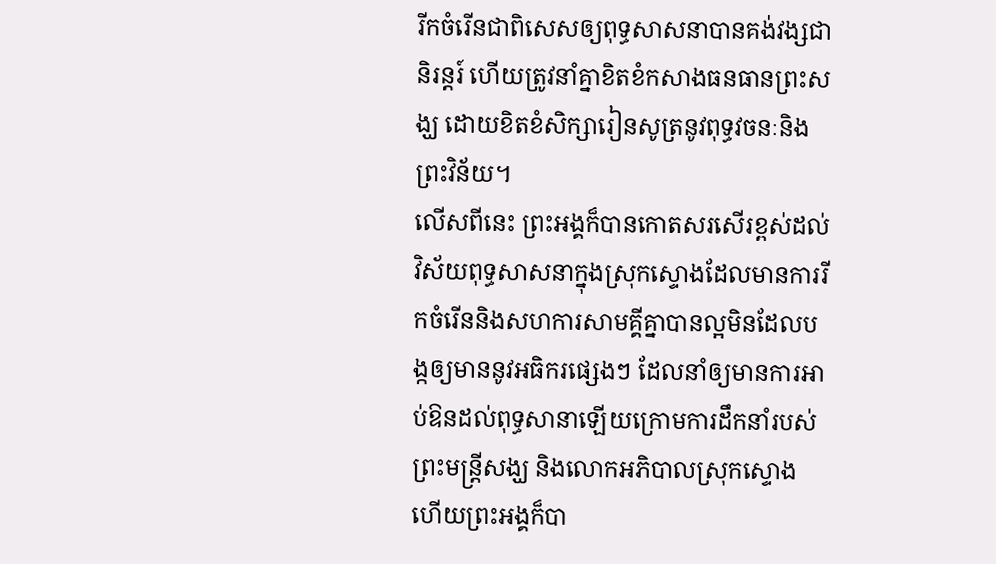រីកចំរើនជាពិសេសឲ្យពុទ្ធសាសនាបានគង់វង្សជានិរន្តរ៍ ហើយត្រូវនាំគ្នាខិតខំកសាងធនធានព្រះសង្ឃ ដោយខិតខំសិក្សារៀនសូត្រនូវពុទ្ធវចនៈនិងព្រះវិន័យ។
លើសពីនេះ ព្រះអង្គក៏បានកោតសរសើរខ្ពស់ដល់ វិស័យពុទ្ធសាសនាក្នុងស្រុកស្ទោងដែលមានការរីកចំរើននិងសហការសាមគ្គីគ្នាបានល្អមិនដែលបង្កឲ្យមាននូវអធិករផ្សេងៗ ដែលនាំឲ្យមានការអាប់ឱនដល់ពុទ្ធសានាឡើយក្រោមការដឹកនាំរបស់ព្រះមន្ត្រីសង្ឃ និងលោកអភិបាលស្រុកស្ទោង ហើយព្រះអង្គក៏បា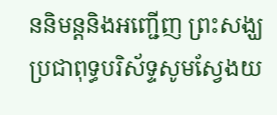ននិមន្តនិងអញ្ជើញ ព្រះសង្ឃ ប្រជាពុទ្ធបរិស័ទ្ទសូមស្វែងយ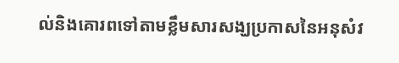ល់និងគោរពទៅតាមខ្លឹមសារសង្ឃប្រកាសនៃអនុសំវ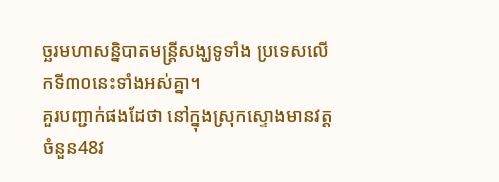ច្ឆរមហាសន្និបាតមន្ត្រីសង្ឃទូទាំង ប្រទេសលើកទី៣០នេះទាំងអស់គ្នា។
គួរបញ្ជាក់ផងដែថា នៅក្នុងស្រុកស្ទោងមានវត្តចំនួន48វ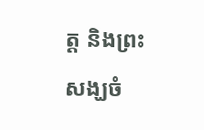ត្ត និងព្រះសង្ឃចំ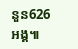នួន626អង្គ៕